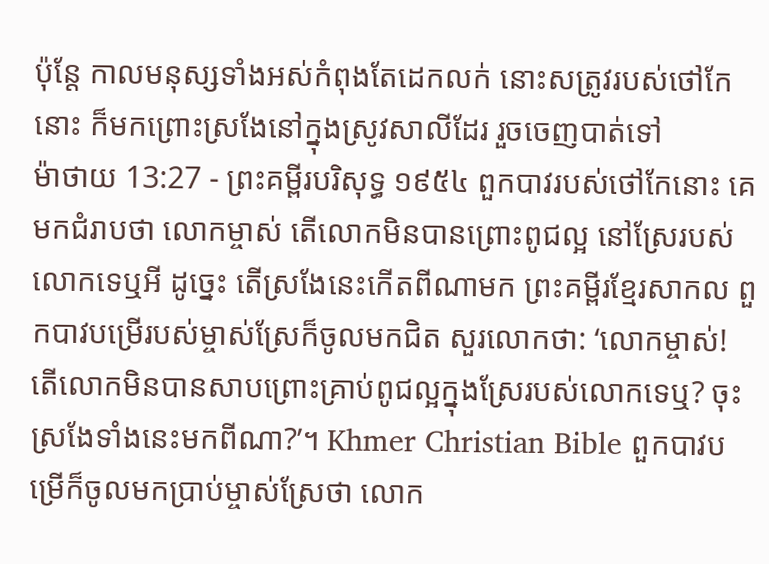ប៉ុន្តែ កាលមនុស្សទាំងអស់កំពុងតែដេកលក់ នោះសត្រូវរបស់ថៅកែនោះ ក៏មកព្រោះស្រងែនៅក្នុងស្រូវសាលីដែរ រួចចេញបាត់ទៅ
ម៉ាថាយ 13:27 - ព្រះគម្ពីរបរិសុទ្ធ ១៩៥៤ ពួកបាវរបស់ថៅកែនោះ គេមកជំរាបថា លោកម្ចាស់ តើលោកមិនបានព្រោះពូជល្អ នៅស្រែរបស់លោកទេឬអី ដូច្នេះ តើស្រងែនេះកើតពីណាមក ព្រះគម្ពីរខ្មែរសាកល ពួកបាវបម្រើរបស់ម្ចាស់ស្រែក៏ចូលមកជិត សួរលោកថា: ‘លោកម្ចាស់! តើលោកមិនបានសាបព្រោះគ្រាប់ពូជល្អក្នុងស្រែរបស់លោកទេឬ? ចុះស្រងែទាំងនេះមកពីណា?’។ Khmer Christian Bible ពួកបាវបម្រើក៏ចូលមកប្រាប់ម្ចាស់ស្រែថា លោក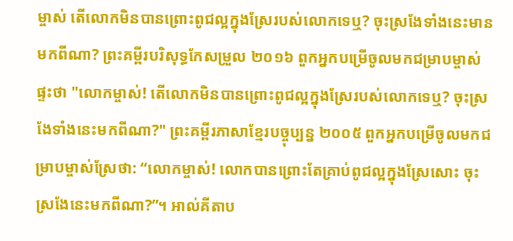ម្ចាស់ តើលោកមិនបានព្រោះពូជល្អក្នុងស្រែរបស់លោកទេឬ? ចុះស្រងែទាំងនេះមានមកពីណា? ព្រះគម្ពីរបរិសុទ្ធកែសម្រួល ២០១៦ ពួកអ្នកបម្រើចូលមកជម្រាបម្ចាស់ផ្ទះថា "លោកម្ចាស់! តើលោកមិនបានព្រោះពូជល្អក្នុងស្រែរបស់លោកទេឬ? ចុះស្រងែទាំងនេះមកពីណា?" ព្រះគម្ពីរភាសាខ្មែរបច្ចុប្បន្ន ២០០៥ ពួកអ្នកបម្រើចូលមកជម្រាបម្ចាស់ស្រែថា: “លោកម្ចាស់! លោកបានព្រោះតែគ្រាប់ពូជល្អក្នុងស្រែសោះ ចុះស្រងែនេះមកពីណា?”។ អាល់គីតាប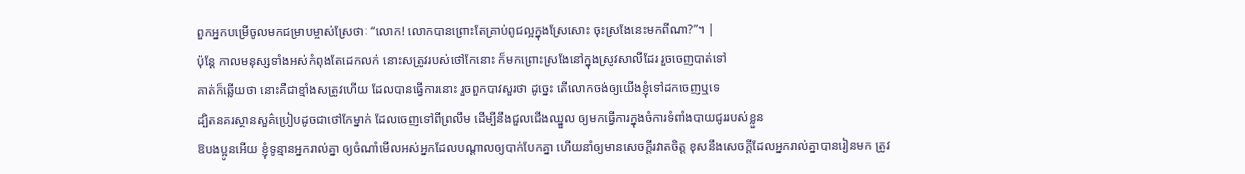ពួកអ្នកបម្រើចូលមកជម្រាបម្ចាស់ស្រែថាៈ “លោក! លោកបានព្រោះតែគ្រាប់ពូជល្អក្នុងស្រែសោះ ចុះស្រងែនេះមកពីណា?”។ |
ប៉ុន្តែ កាលមនុស្សទាំងអស់កំពុងតែដេកលក់ នោះសត្រូវរបស់ថៅកែនោះ ក៏មកព្រោះស្រងែនៅក្នុងស្រូវសាលីដែរ រួចចេញបាត់ទៅ
គាត់ក៏ឆ្លើយថា នោះគឺជាខ្មាំងសត្រូវហើយ ដែលបានធ្វើការនោះ រួចពួកបាវសួរថា ដូច្នេះ តើលោកចង់ឲ្យយើងខ្ញុំទៅដកចេញឬទេ
ដ្បិតនគរស្ថានសួគ៌ប្រៀបដូចជាថៅកែម្នាក់ ដែលចេញទៅពីព្រលឹម ដើម្បីនឹងជួលជើងឈ្នួល ឲ្យមកធ្វើការក្នុងចំការទំពាំងបាយជូររបស់ខ្លួន
ឱបងប្អូនអើយ ខ្ញុំទូន្មានអ្នករាល់គ្នា ឲ្យចំណាំមើលអស់អ្នកដែលបណ្តាលឲ្យបាក់បែកគ្នា ហើយនាំឲ្យមានសេចក្ដីរវាតចិត្ត ខុសនឹងសេចក្ដីដែលអ្នករាល់គ្នាបានរៀនមក ត្រូវ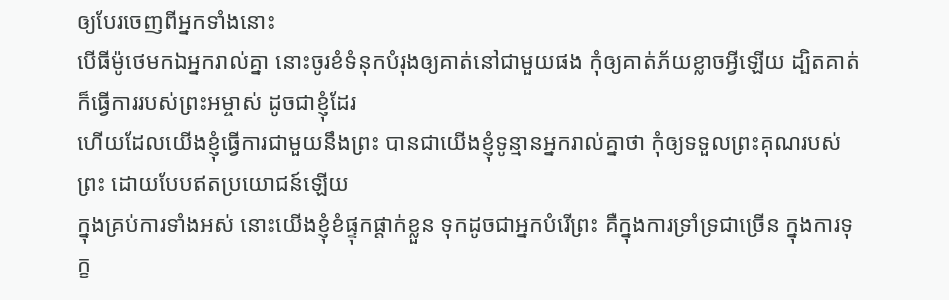ឲ្យបែរចេញពីអ្នកទាំងនោះ
បើធីម៉ូថេមកឯអ្នករាល់គ្នា នោះចូរខំទំនុកបំរុងឲ្យគាត់នៅជាមួយផង កុំឲ្យគាត់ភ័យខ្លាចអ្វីឡើយ ដ្បិតគាត់ក៏ធ្វើការរបស់ព្រះអម្ចាស់ ដូចជាខ្ញុំដែរ
ហើយដែលយើងខ្ញុំធ្វើការជាមួយនឹងព្រះ បានជាយើងខ្ញុំទូន្មានអ្នករាល់គ្នាថា កុំឲ្យទទួលព្រះគុណរបស់ព្រះ ដោយបែបឥតប្រយោជន៍ឡើយ
ក្នុងគ្រប់ការទាំងអស់ នោះយើងខ្ញុំខំផ្ទុកផ្តាក់ខ្លួន ទុកដូចជាអ្នកបំរើព្រះ គឺក្នុងការទ្រាំទ្រជាច្រើន ក្នុងការទុក្ខ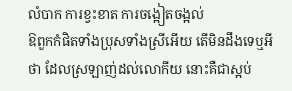លំបាក ការខ្វះខាត ការចង្អៀតចង្អល់
ឱពួកកំផិតទាំងប្រុសទាំងស្រីអើយ តើមិនដឹងទេឬអីថា ដែលស្រឡាញ់ដល់លោកីយ នោះគឺជាស្អប់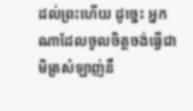ដល់ព្រះហើយ ដូច្នេះ អ្នកណាដែលចូលចិត្តចង់ធ្វើជាមិត្រសំឡាញ់នឹ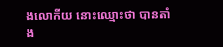ងលោកីយ នោះឈ្មោះថា បានតាំង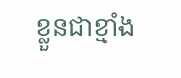ខ្លួនជាខ្មាំង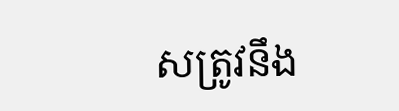សត្រូវនឹង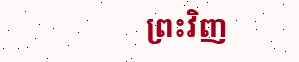ព្រះវិញ